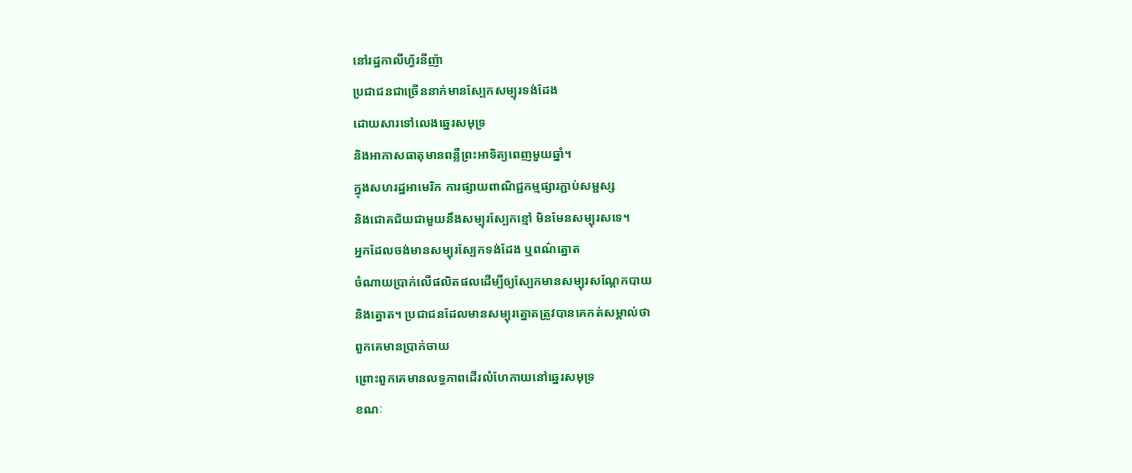នៅរដ្ឋកាលីហ្វ័រនីញ៉ា
ប្រជាជនជាច្រើននាក់មានស្បែកសម្បុរទង់ដែង
ដោយសារទៅលេងឆ្នេរសមុទ្រ
និងអាកាសធាតុមានពន្លឺព្រះអាទិត្យពេញមួយឆ្នាំ។
ក្នុងសហរដ្ឋអាមេរិក ការផ្សាយពាណិជ្ជកម្មផ្សារភ្ជាប់សម្ផស្ស
និងជោគជ័យជាមួយនឹងសម្បុរស្បែកខ្មៅ មិនមែនសម្បុរសទេ។
អ្នកដែលចង់មានសម្បុរស្បែកទង់ដែង ឬពណ៌ត្នោត
ចំណាយប្រាក់លើផលិតផលដើម្បីឲ្យស្បែកមានសម្បុរសណ្តែកបាយ
និងត្នោត។ ប្រជាជនដែលមានសម្បុរត្នោតត្រូវបានគេកត់សម្គាល់ថា
ពួកគេមានប្រាក់ចាយ
ព្រោះពួកគេមានលទ្ធភាពដើរលំហែកាយនៅឆ្នេរសមុទ្រ
ខណៈ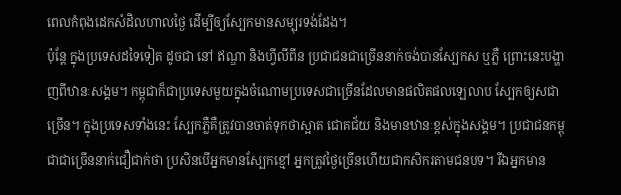ពេលកំពុងដេកសំដិលហាលថ្ងៃ ដើម្បីឲ្យស្បែកមានសម្បុរទង់ដែង។
ប៉ុន្តែ ក្នុងប្រទេសដទៃទៀត ដូចជា នៅ ឥណ្ឌា និងហ្វីលីពីន ប្រជាជនជាច្រើននាក់ចង់បានស្បែកស ឬភ្លឺ ព្រោះនេះបង្ហាញពីឋានៈសង្គម។ កម្ពុជាក៏ជាប្រទេសមួយក្នុងចំណោមប្រទេសជាច្រើនដែលមានផលិតផលឡេលាប ស្បែកឲ្យសជាច្រើន។ ក្នុងប្រទេសទាំងនេះ ស្បែកភ្លឺគឺត្រូវបានចាត់ទុកថាស្អាត ជោគជ័យ និងមានឋានៈខ្ពស់ក្នុងសង្គម។ ប្រជាជនកម្ពុជាជាច្រើននាក់ជឿជាក់ថា ប្រសិនបើអ្នកមានស្បែកខ្មៅ អ្នកត្រូវថ្ងៃច្រើនហើយជាកសិករតាមជនបទ។ រីឯអ្នកមាន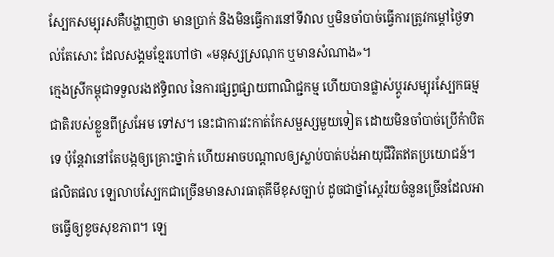ស្បែកសម្បុរសគឺបង្ហាញថា មានប្រាក់ និងមិនធ្វើការនៅទីវាល ឬមិនចាំបាច់ធ្វើការត្រូវកម្តៅថ្ងៃទាល់តែសោះ ដែលសង្គមខ្មែរហៅថា «មនុស្សស្រណុក ឬមានសំណាង»។
ក្មេងស្រីកម្ពុជាទទួលរងឥទិ្ធពល នៃការផ្សព្វផ្សាយពាណិជ្ជកម្ម ហើយបានផ្លាស់ប្តូរសម្បុរស្បែកធម្មជាតិរបស់ខ្លួនពីស្រអែម ទៅស។ នេះជាការវះកាត់កែសម្ផស្សមួយទៀត ដោយមិនចាំបាច់ប្រើកំាបិតទេ ប៉ុន្តែវានៅតែបង្កឲ្យគ្រោះថ្នាក់ ហើយអាចបណ្តាលឲ្យស្លាប់បាត់បង់អាយុជីវិតឥតប្រយោជន៍។
ផលិតផល ឡេលាបស្បែកជាច្រើនមានសារធាតុគីមីខុសច្បាប់ ដូចជាថ្នាំស្តេរ៉យចំនួនច្រើនដែលអាចធ្វើឲ្យខូចសុខភាព។ ឡេ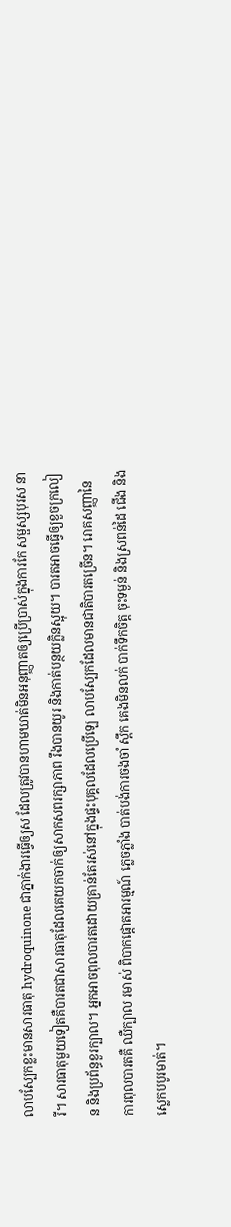លាបស្បែកខ្លះមានសារធាតុ hydroquinone ជាភ្នាក់ងារធ្វើឲ្យស ដែលត្រូវបានហាមឃាត់មិនអនុញ្ញាតឲ្យប្រើប្រាស់ក្នុងការកែ សម្ផស្សបុរស នារី។ សារធាតុមួយទៀតគឺបារតជាសារធាតុដែលគេយកចាក់ឲ្យសាកសពរក្សាភាព រឹងបានយូរ និងកាត់បន្ថយក្លិនស្អុយ។ បារតអាចធ្វើឲ្យខួចក្រលៀន និងប្រព័ន្ធខួរក្បាល។ អ្នកអាចពុលបារតដោយគ្រាន់តែរស់នៅក្នុងផ្ទះបុគ្គលដែលប្រើឡេ លាបស្បែកដែលមានជាតិបារតច្រើន។ រោគសញ្ញានៃការពុលបារតគឺ ឈឺក្បាល រមាស់ ពិបាកផ្តោតអារម្មណ៍ ភ្លេចភ្លាំង បាត់បង់ការចងចាំ ស្ពឹក គេងមិនលក់ បាក់ទឹកចិត្ត ចុះទម្ងន់ និងស្រពន់ដៃ ជើង និងស្លេកបបូរមាត់។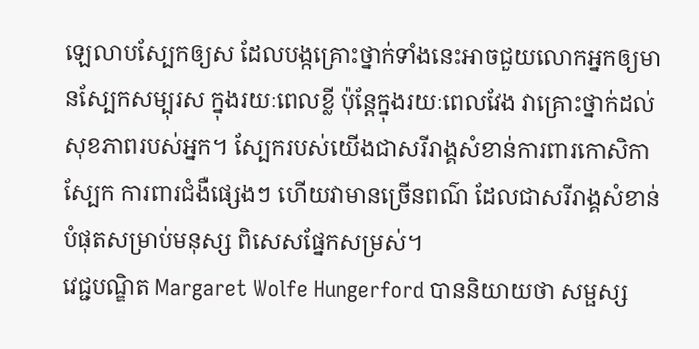ឡេលាបស្បែកឲ្យស ដែលបង្កគ្រោះថ្នាក់ទាំងនេះអាចជួយលោកអ្នកឲ្យមានស្បែកសម្បុរស ក្នុងរយៈពេលខ្លី ប៉ុន្តែក្នុងរយៈពេលវែង វាគ្រោះថ្នាក់ដល់សុខភាពរបស់អ្នក។ ស្បែករបស់យើងជាសរីរាង្គសំខាន់ការពារកោសិកាស្បែក ការពារជំងឺផ្សេងៗ ហើយវាមានច្រើនពណ៌ ដែលជាសរីរាង្គសំខាន់បំផុតសម្រាប់មនុស្ស ពិសេសផ្នែកសម្រស់។
វេជ្ជបណ្ឌិត Margaret Wolfe Hungerford បាននិយាយថា សម្ផស្ស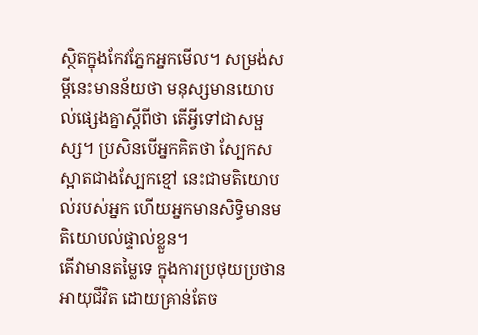ស្ថិតក្នុងកែវភ្នែកអ្នកមើល។ សម្រង់សម្តីនេះមានន័យថា មនុស្សមានយោបល់ផ្សេងគ្នាស្តីពីថា តើអ្វីទៅជាសម្ផស្ស។ ប្រសិនបើអ្នកគិតថា ស្បែកសស្អាតជាងស្បែកខ្មៅ នេះជាមតិយោបល់របស់អ្នក ហើយអ្នកមានសិទិ្ធមានមតិយោបល់ផ្ទាល់ខ្លួន។
តើវាមានតម្លៃទេ ក្នុងការប្រថុយប្រថានអាយុជីវិត ដោយគ្រាន់តែច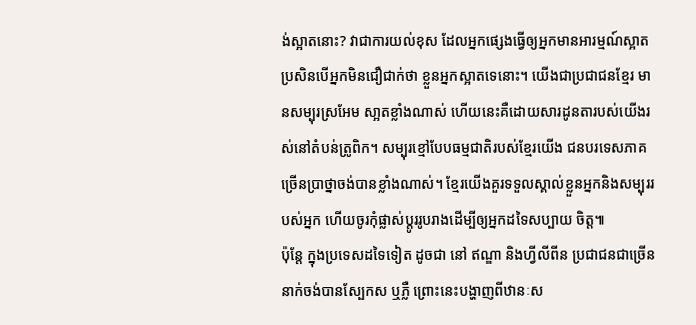ង់ស្អាតនោះ? វាជាការយល់ខុស ដែលអ្នកផ្សេងធ្វើឲ្យអ្នកមានអារម្មណ៍ស្អាត ប្រសិនបើអ្នកមិនជឿជាក់ថា ខ្លួនអ្នកស្អាតទេនោះ។ យើងជាប្រជាជនខ្មែរ មានសម្បុរស្រអែម សា្អតខ្លាំងណាស់ ហើយនេះគឺដោយសារដូនតារបស់យើងរស់នៅតំបន់ត្រូពិក។ សម្បុរខ្មៅបែបធម្មជាតិរបស់ខ្មែរយើង ជនបរទេសភាគច្រើនប្រាថ្នាចង់បានខ្លាំងណាស់។ ខ្មែរយើងគួរទទួលស្គាល់ខ្លួនអ្នកនិងសម្បុររបស់អ្នក ហើយចូរកុំផ្លាស់ប្តូររូបរាងដើម្បីឲ្យអ្នកដទៃសប្បាយ ចិត្ត៕
ប៉ុន្តែ ក្នុងប្រទេសដទៃទៀត ដូចជា នៅ ឥណ្ឌា និងហ្វីលីពីន ប្រជាជនជាច្រើននាក់ចង់បានស្បែកស ឬភ្លឺ ព្រោះនេះបង្ហាញពីឋានៈស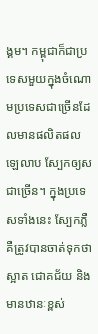ង្គម។ កម្ពុជាក៏ជាប្រទេសមួយក្នុងចំណោមប្រទេសជាច្រើនដែលមានផលិតផលឡេលាប ស្បែកឲ្យសជាច្រើន។ ក្នុងប្រទេសទាំងនេះ ស្បែកភ្លឺគឺត្រូវបានចាត់ទុកថាស្អាត ជោគជ័យ និងមានឋានៈខ្ពស់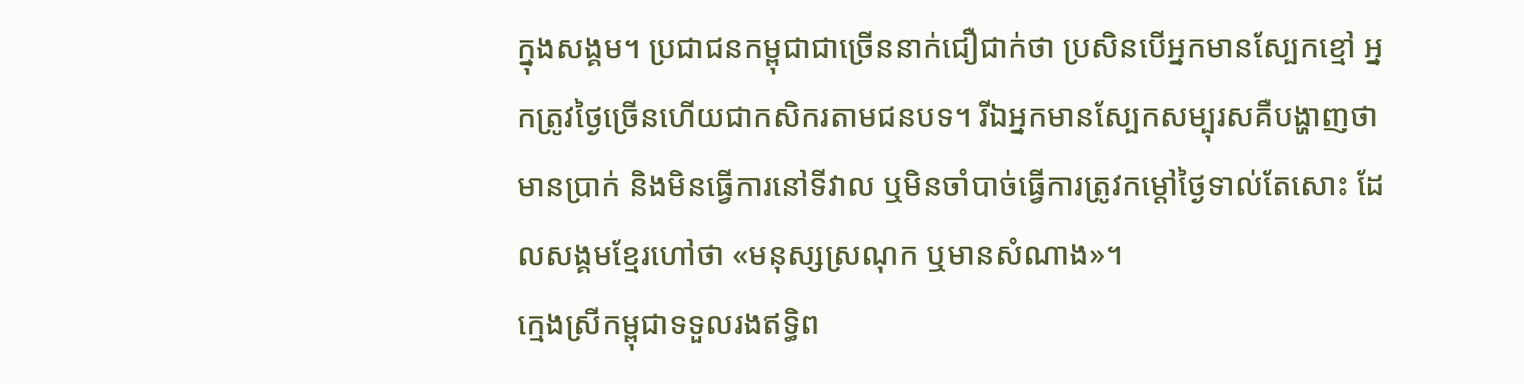ក្នុងសង្គម។ ប្រជាជនកម្ពុជាជាច្រើននាក់ជឿជាក់ថា ប្រសិនបើអ្នកមានស្បែកខ្មៅ អ្នកត្រូវថ្ងៃច្រើនហើយជាកសិករតាមជនបទ។ រីឯអ្នកមានស្បែកសម្បុរសគឺបង្ហាញថា មានប្រាក់ និងមិនធ្វើការនៅទីវាល ឬមិនចាំបាច់ធ្វើការត្រូវកម្តៅថ្ងៃទាល់តែសោះ ដែលសង្គមខ្មែរហៅថា «មនុស្សស្រណុក ឬមានសំណាង»។
ក្មេងស្រីកម្ពុជាទទួលរងឥទិ្ធព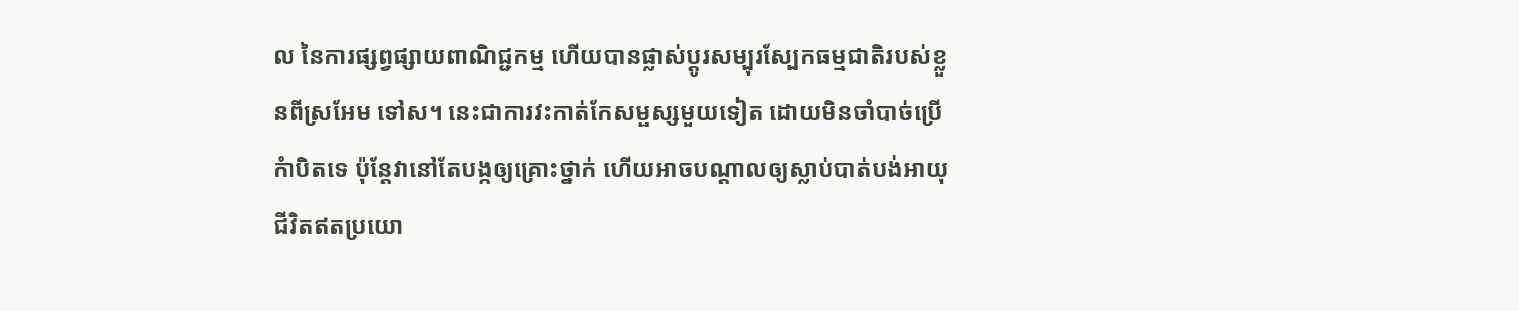ល នៃការផ្សព្វផ្សាយពាណិជ្ជកម្ម ហើយបានផ្លាស់ប្តូរសម្បុរស្បែកធម្មជាតិរបស់ខ្លួនពីស្រអែម ទៅស។ នេះជាការវះកាត់កែសម្ផស្សមួយទៀត ដោយមិនចាំបាច់ប្រើកំាបិតទេ ប៉ុន្តែវានៅតែបង្កឲ្យគ្រោះថ្នាក់ ហើយអាចបណ្តាលឲ្យស្លាប់បាត់បង់អាយុជីវិតឥតប្រយោ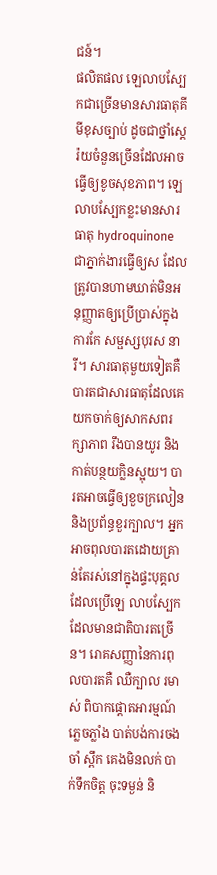ជន៍។
ផលិតផល ឡេលាបស្បែកជាច្រើនមានសារធាតុគីមីខុសច្បាប់ ដូចជាថ្នាំស្តេរ៉យចំនួនច្រើនដែលអាចធ្វើឲ្យខូចសុខភាព។ ឡេលាបស្បែកខ្លះមានសារធាតុ hydroquinone ជាភ្នាក់ងារធ្វើឲ្យស ដែលត្រូវបានហាមឃាត់មិនអនុញ្ញាតឲ្យប្រើប្រាស់ក្នុងការកែ សម្ផស្សបុរស នារី។ សារធាតុមួយទៀតគឺបារតជាសារធាតុដែលគេយកចាក់ឲ្យសាកសពរក្សាភាព រឹងបានយូរ និងកាត់បន្ថយក្លិនស្អុយ។ បារតអាចធ្វើឲ្យខួចក្រលៀន និងប្រព័ន្ធខួរក្បាល។ អ្នកអាចពុលបារតដោយគ្រាន់តែរស់នៅក្នុងផ្ទះបុគ្គលដែលប្រើឡេ លាបស្បែកដែលមានជាតិបារតច្រើន។ រោគសញ្ញានៃការពុលបារតគឺ ឈឺក្បាល រមាស់ ពិបាកផ្តោតអារម្មណ៍ ភ្លេចភ្លាំង បាត់បង់ការចងចាំ ស្ពឹក គេងមិនលក់ បាក់ទឹកចិត្ត ចុះទម្ងន់ និ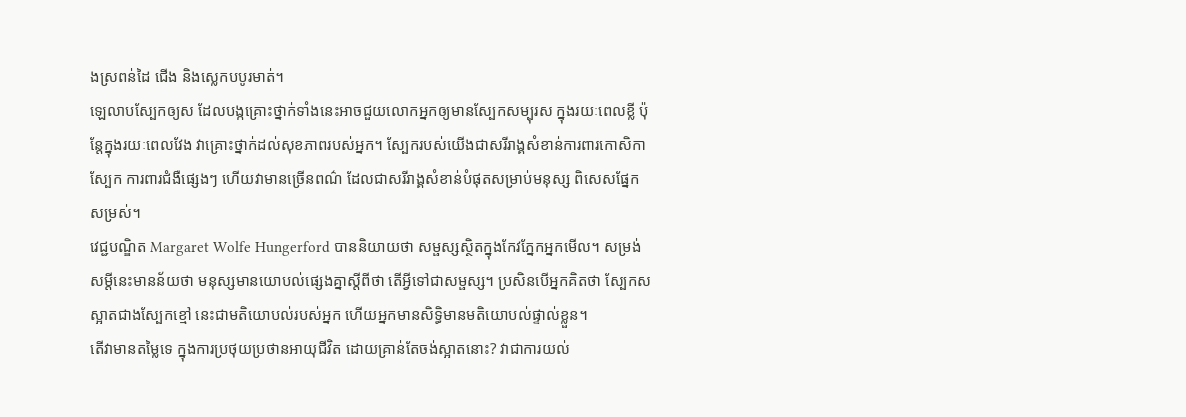ងស្រពន់ដៃ ជើង និងស្លេកបបូរមាត់។
ឡេលាបស្បែកឲ្យស ដែលបង្កគ្រោះថ្នាក់ទាំងនេះអាចជួយលោកអ្នកឲ្យមានស្បែកសម្បុរស ក្នុងរយៈពេលខ្លី ប៉ុន្តែក្នុងរយៈពេលវែង វាគ្រោះថ្នាក់ដល់សុខភាពរបស់អ្នក។ ស្បែករបស់យើងជាសរីរាង្គសំខាន់ការពារកោសិកាស្បែក ការពារជំងឺផ្សេងៗ ហើយវាមានច្រើនពណ៌ ដែលជាសរីរាង្គសំខាន់បំផុតសម្រាប់មនុស្ស ពិសេសផ្នែកសម្រស់។
វេជ្ជបណ្ឌិត Margaret Wolfe Hungerford បាននិយាយថា សម្ផស្សស្ថិតក្នុងកែវភ្នែកអ្នកមើល។ សម្រង់សម្តីនេះមានន័យថា មនុស្សមានយោបល់ផ្សេងគ្នាស្តីពីថា តើអ្វីទៅជាសម្ផស្ស។ ប្រសិនបើអ្នកគិតថា ស្បែកសស្អាតជាងស្បែកខ្មៅ នេះជាមតិយោបល់របស់អ្នក ហើយអ្នកមានសិទិ្ធមានមតិយោបល់ផ្ទាល់ខ្លួន។
តើវាមានតម្លៃទេ ក្នុងការប្រថុយប្រថានអាយុជីវិត ដោយគ្រាន់តែចង់ស្អាតនោះ? វាជាការយល់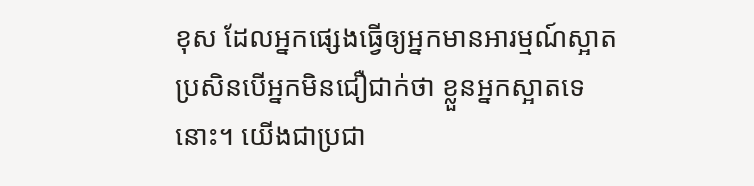ខុស ដែលអ្នកផ្សេងធ្វើឲ្យអ្នកមានអារម្មណ៍ស្អាត ប្រសិនបើអ្នកមិនជឿជាក់ថា ខ្លួនអ្នកស្អាតទេនោះ។ យើងជាប្រជា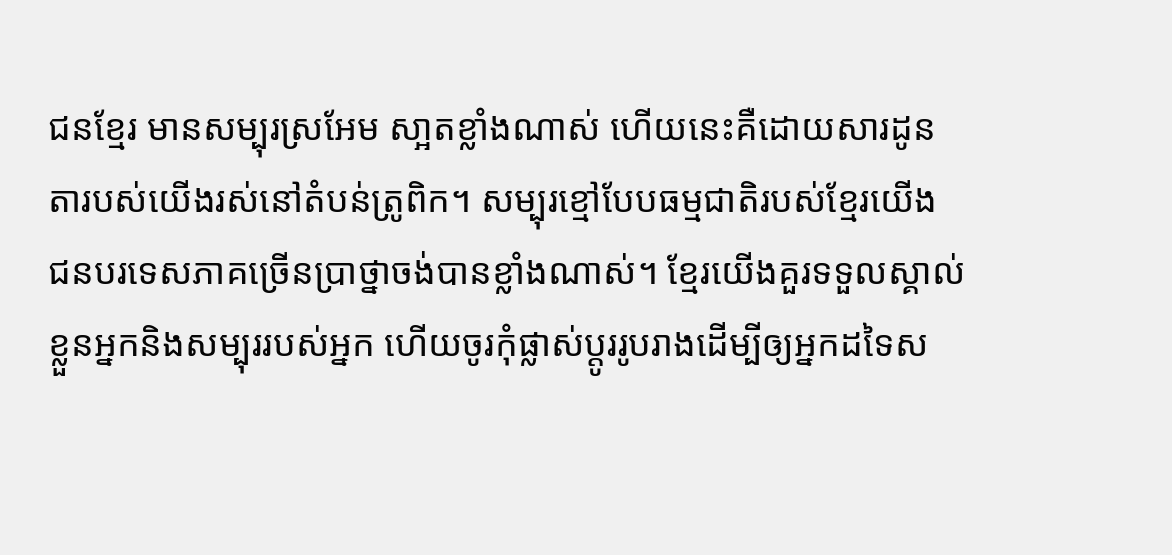ជនខ្មែរ មានសម្បុរស្រអែម សា្អតខ្លាំងណាស់ ហើយនេះគឺដោយសារដូនតារបស់យើងរស់នៅតំបន់ត្រូពិក។ សម្បុរខ្មៅបែបធម្មជាតិរបស់ខ្មែរយើង ជនបរទេសភាគច្រើនប្រាថ្នាចង់បានខ្លាំងណាស់។ ខ្មែរយើងគួរទទួលស្គាល់ខ្លួនអ្នកនិងសម្បុររបស់អ្នក ហើយចូរកុំផ្លាស់ប្តូររូបរាងដើម្បីឲ្យអ្នកដទៃស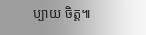ប្បាយ ចិត្ត៕